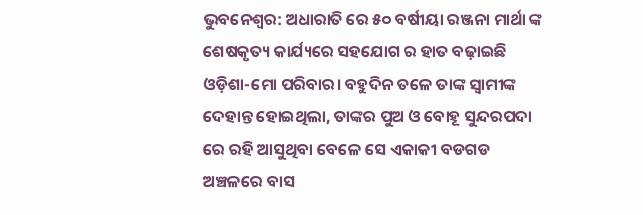ଭୁବନେଶ୍ବର: ଅଧାରାତି ରେ ୫୦ ବର୍ଷୀୟା ରଞ୍ଜନା ମାର୍ଥା ଙ୍କ ଶେଷକୃତ୍ୟ କାର୍ଯ୍ୟରେ ସହଯୋଗ ର ହାତ ବଢ଼ାଇଛି ଓଡ଼ିଶା-ମୋ ପରିବାର। ବହୁଦିନ ତଳେ ତାଙ୍କ ସ୍ବାମୀଙ୍କ ଦେହାନ୍ତ ହୋଇଥିଲା, ତାଙ୍କର ପୁଅ ଓ ବୋହୂ ସୁନ୍ଦରପଦା ରେ ରହି ଆସୁଥିବା ବେଳେ ସେ ଏକାକୀ ବଡଗଡ ଅଞ୍ଚଳରେ ବାସ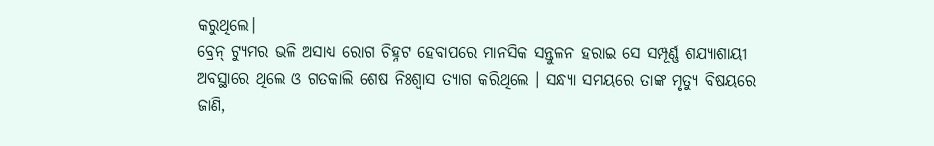କରୁଥିଲେ।
ବ୍ରେନ୍ ଟ୍ୟୁମର ଭଳି ଅସାଧ୍ୟ ରୋଗ ଚିହ୍ନଟ ହେବାପରେ ମାନସିକ ସନ୍ତୁଳନ ହରାଇ ସେ ସମ୍ପୂର୍ଣ୍ଣ ଶଯ୍ୟାଶାୟୀ ଅବସ୍ଥାରେ ଥିଲେ ଓ ଗତକାଲି ଶେଷ ନିଃଶ୍ୱାସ ତ୍ୟାଗ କରିଥିଲେ । ସନ୍ଧ୍ୟା ସମୟରେ ତାଙ୍କ ମୃତ୍ୟୁ ବିଷୟରେ ଜାଣି,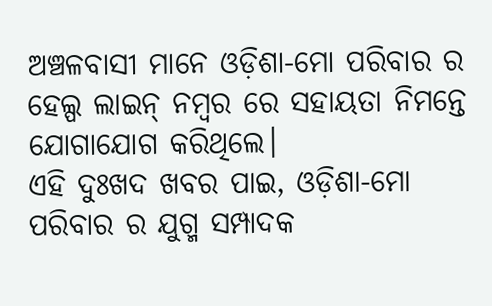ଅଞ୍ଚଳବାସୀ ମାନେ ଓଡ଼ିଶା-ମୋ ପରିବାର ର ହେଲ୍ପ ଲାଇନ୍ ନମ୍ବର ରେ ସହାୟତା ନିମନ୍ତେ ଯୋଗାଯୋଗ କରିଥିଲେ।
ଏହି ଦୁଃଖଦ ଖବର ପାଇ, ଓଡ଼ିଶା-ମୋ ପରିବାର ର ଯୁଗ୍ମ ସମ୍ପାଦକ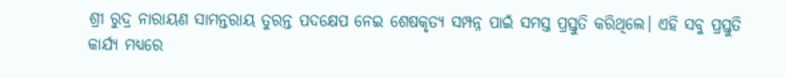ଶ୍ରୀ ରୁଦ୍ର ନାରାୟଣ ସାମନ୍ତରାୟ ତୁରନ୍ତ ପଦକ୍ଷେପ ନେଇ ଶେଷକୃତ୍ୟ ସମ୍ପନ୍ନ ପାଇଁ ସମସ୍ତ ପ୍ରସ୍ତୁତି କରିଥିଲେ। ଏହି ସବୁ ପ୍ରସ୍ତୁତି କାର୍ଯ୍ୟ ମଧ୍ୟରେ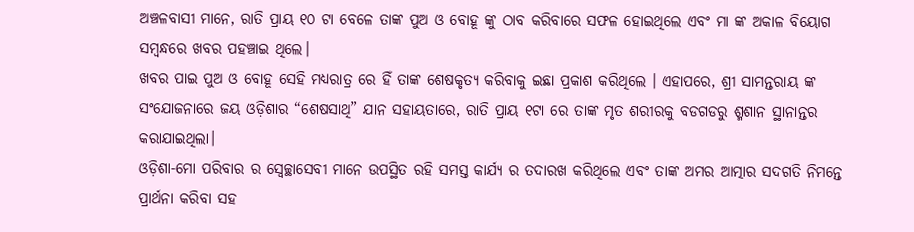ଅଞ୍ଚଳବାସୀ ମାନେ, ରାତି ପ୍ରାୟ ୧୦ ଟା ବେଳେ ତାଙ୍କ ପୁଅ ଓ ବୋହୂ ଙ୍କୁ ଠାବ କରିବାରେ ସଫଳ ହୋଇଥିଲେ ଏବଂ ମା ଙ୍କ ଅକାଳ ବିୟୋଗ ସମ୍ବନ୍ଧରେ ଖବର ପହଞ୍ଚାଇ ଥିଲେ।
ଖବର ପାଇ ପୁଅ ଓ ବୋହୂ ସେହି ମଧ୍ୟରାତ୍ର ରେ ହିଁ ତାଙ୍କ ଶେଷକୃତ୍ୟ କରିବାକୁ ଇଛା ପ୍ରକାଶ କରିଥିଲେ । ଏହାପରେ, ଶ୍ରୀ ସାମନ୍ତରାୟ ଙ୍କ ସଂଯୋଜନାରେ ଜୟ ଓଡ଼ିଶାର “ଶେଷସାଥି” ଯାନ ସହାୟତାରେ, ରାତି ପ୍ରାୟ ୧ଟା ରେ ତାଙ୍କ ମୃତ ଶରୀରକୁ ବଡଗଡରୁ ଶ୍ମଶାନ ସ୍ଥାନାନ୍ତର କରାଯାଇଥିଲା।
ଓଡ଼ିଶା-ମୋ ପରିବାର ର ସ୍ବେଚ୍ଛାସେବୀ ମାନେ ଉପସ୍ଥିତ ରହି ସମସ୍ତ କାର୍ଯ୍ୟ ର ତଦାରଖ କରିଥିଲେ ଏବଂ ତାଙ୍କ ଅମର ଆତ୍ମାର ସଦଗତି ନିମନ୍ତେ ପ୍ରାର୍ଥନା କରିବା ସହ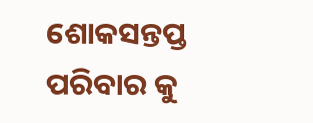ଶୋକସନ୍ତପ୍ତ ପରିବାର କୁ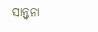ସାନ୍ତ୍ଵନା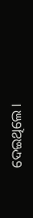ଦେଇଥିଲେ।